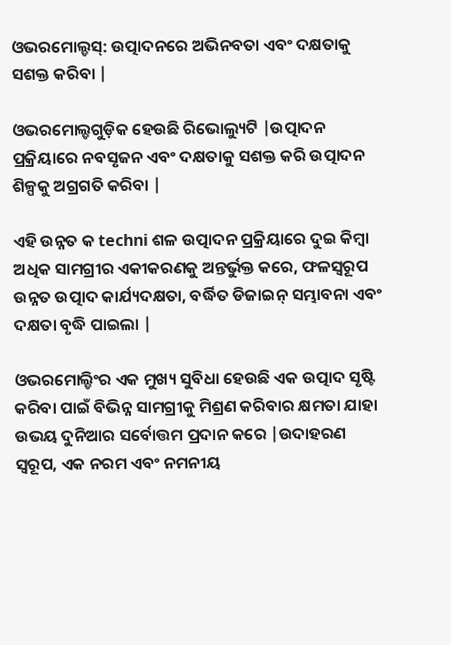ଓଭରମୋଲ୍ଡସ୍: ଉତ୍ପାଦନରେ ଅଭିନବତା ଏବଂ ଦକ୍ଷତାକୁ ସଶକ୍ତ କରିବା |

ଓଭରମୋଲ୍ଡଗୁଡ଼ିକ ହେଉଛି ରିଭୋଲ୍ୟୁଟି |ଉତ୍ପାଦନ ପ୍ରକ୍ରିୟାରେ ନବସୃଜନ ଏବଂ ଦକ୍ଷତାକୁ ସଶକ୍ତ କରି ଉତ୍ପାଦନ ଶିଳ୍ପକୁ ଅଗ୍ରଗତି କରିବା |

ଏହି ଉନ୍ନତ କ techni ଶଳ ଉତ୍ପାଦନ ପ୍ରକ୍ରିୟାରେ ଦୁଇ କିମ୍ବା ଅଧିକ ସାମଗ୍ରୀର ଏକୀକରଣକୁ ଅନ୍ତର୍ଭୁକ୍ତ କରେ, ଫଳସ୍ୱରୂପ ଉନ୍ନତ ଉତ୍ପାଦ କାର୍ଯ୍ୟଦକ୍ଷତା, ବର୍ଦ୍ଧିତ ଡିଜାଇନ୍ ସମ୍ଭାବନା ଏବଂ ଦକ୍ଷତା ବୃଦ୍ଧି ପାଇଲା |

ଓଭରମୋଲ୍ଡିଂର ଏକ ମୁଖ୍ୟ ସୁବିଧା ହେଉଛି ଏକ ଉତ୍ପାଦ ସୃଷ୍ଟି କରିବା ପାଇଁ ବିଭିନ୍ନ ସାମଗ୍ରୀକୁ ମିଶ୍ରଣ କରିବାର କ୍ଷମତା ଯାହା ଉଭୟ ଦୁନିଆର ସର୍ବୋତ୍ତମ ପ୍ରଦାନ କରେ |ଉଦାହରଣ ସ୍ୱରୂପ, ଏକ ନରମ ଏବଂ ନମନୀୟ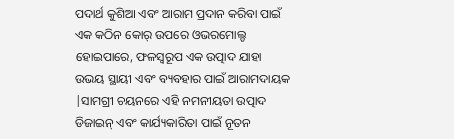ପଦାର୍ଥ କୁଶିଆ ଏବଂ ଆରାମ ପ୍ରଦାନ କରିବା ପାଇଁ ଏକ କଠିନ କୋର୍ ଉପରେ ଓଭରମୋଲ୍ଡ ହୋଇପାରେ, ଫଳସ୍ୱରୂପ ଏକ ଉତ୍ପାଦ ଯାହା ଉଭୟ ସ୍ଥାୟୀ ଏବଂ ବ୍ୟବହାର ପାଇଁ ଆରାମଦାୟକ |ସାମଗ୍ରୀ ଚୟନରେ ଏହି ନମନୀୟତା ଉତ୍ପାଦ ଡିଜାଇନ୍ ଏବଂ କାର୍ଯ୍ୟକାରିତା ପାଇଁ ନୂତନ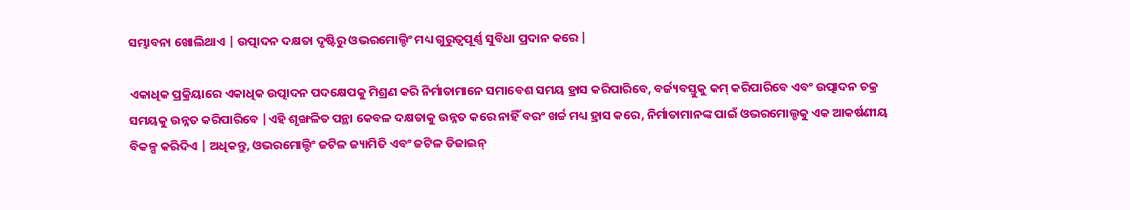ସମ୍ଭାବନା ଖୋଲିଥାଏ | ଉତ୍ପାଦନ ଦକ୍ଷତା ଦୃଷ୍ଟିରୁ ଓଭରମୋଲ୍ଡିଂ ମଧ୍ୟ ଗୁରୁତ୍ୱପୂର୍ଣ୍ଣ ସୁବିଧା ପ୍ରଦାନ କରେ |

ଏକାଧିକ ପ୍ରକ୍ରିୟାରେ ଏକାଧିକ ଉତ୍ପାଦନ ପଦକ୍ଷେପକୁ ମିଶ୍ରଣ କରି ନିର୍ମାତାମାନେ ସମାବେଶ ସମୟ ହ୍ରାସ କରିପାରିବେ, ବର୍ଜ୍ୟବସ୍ତୁକୁ କମ୍ କରିପାରିବେ ଏବଂ ଉତ୍ପାଦନ ଚକ୍ର ସମୟକୁ ଉନ୍ନତ କରିପାରିବେ |ଏହି ଶୃଙ୍ଖଳିତ ପନ୍ଥା କେବଳ ଦକ୍ଷତାକୁ ଉନ୍ନତ କରେ ନାହିଁ ବରଂ ଖର୍ଚ୍ଚ ମଧ୍ୟ ହ୍ରାସ କରେ, ନିର୍ମାତାମାନଙ୍କ ପାଇଁ ଓଭରମୋଲ୍ଡକୁ ଏକ ଆକର୍ଷଣୀୟ ବିକଳ୍ପ କରିଦିଏ | ଅଧିକନ୍ତୁ, ଓଭରମୋଲ୍ଡିଂ ଜଟିଳ ଜ୍ୟାମିତି ଏବଂ ଜଟିଳ ଡିଜାଇନ୍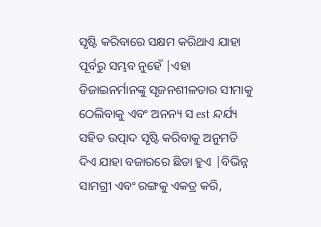ସୃଷ୍ଟି କରିବାରେ ସକ୍ଷମ କରିଥାଏ ଯାହା ପୂର୍ବରୁ ସମ୍ଭବ ନୁହେଁ |ଏହା ଡିଜାଇନର୍ମାନଙ୍କୁ ସୃଜନଶୀଳତାର ସୀମାକୁ ଠେଲିବାକୁ ଏବଂ ଅନନ୍ୟ ସ est ନ୍ଦର୍ଯ୍ୟ ସହିତ ଉତ୍ପାଦ ସୃଷ୍ଟି କରିବାକୁ ଅନୁମତି ଦିଏ ଯାହା ବଜାରରେ ଛିଡା ହୁଏ |ବିଭିନ୍ନ ସାମଗ୍ରୀ ଏବଂ ରଙ୍ଗକୁ ଏକତ୍ର କରି,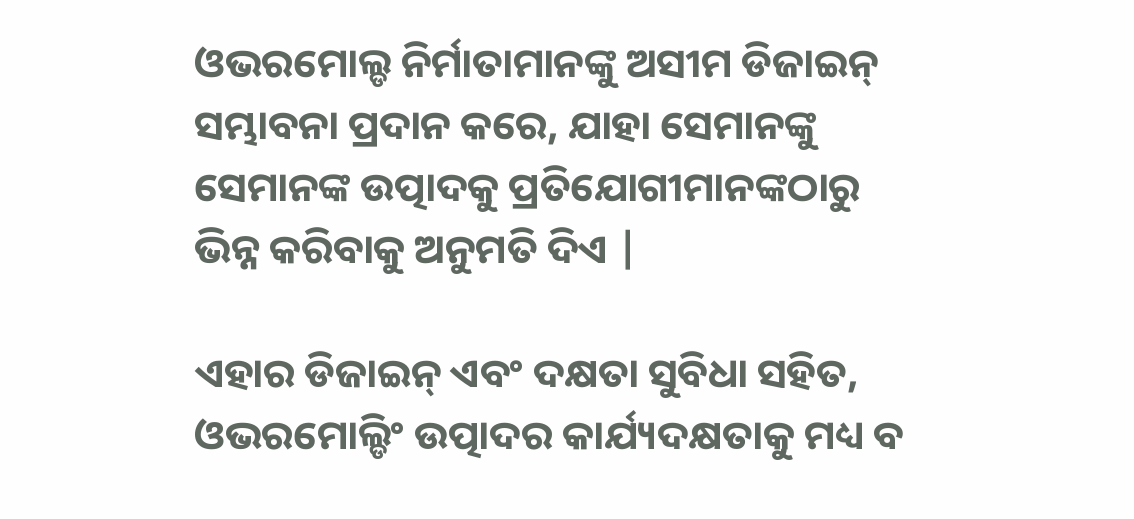ଓଭରମୋଲ୍ଡ ନିର୍ମାତାମାନଙ୍କୁ ଅସୀମ ଡିଜାଇନ୍ ସମ୍ଭାବନା ପ୍ରଦାନ କରେ, ଯାହା ସେମାନଙ୍କୁ ସେମାନଙ୍କ ଉତ୍ପାଦକୁ ପ୍ରତିଯୋଗୀମାନଙ୍କଠାରୁ ଭିନ୍ନ କରିବାକୁ ଅନୁମତି ଦିଏ |

ଏହାର ଡିଜାଇନ୍ ଏବଂ ଦକ୍ଷତା ସୁବିଧା ସହିତ, ଓଭରମୋଲ୍ଡିଂ ଉତ୍ପାଦର କାର୍ଯ୍ୟଦକ୍ଷତାକୁ ମଧ୍ୟ ବ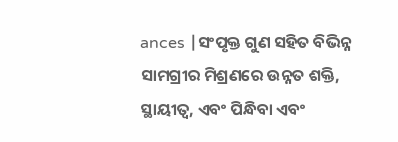ances |ସଂପୃକ୍ତ ଗୁଣ ସହିତ ବିଭିନ୍ନ ସାମଗ୍ରୀର ମିଶ୍ରଣରେ ଉନ୍ନତ ଶକ୍ତି, ସ୍ଥାୟୀତ୍ୱ, ଏବଂ ପିନ୍ଧିବା ଏବଂ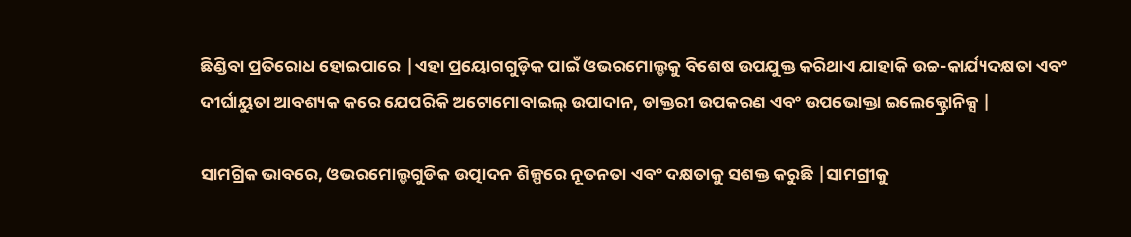ଛିଣ୍ଡିବା ପ୍ରତିରୋଧ ହୋଇପାରେ |ଏହା ପ୍ରୟୋଗଗୁଡ଼ିକ ପାଇଁ ଓଭରମୋଲ୍ଡକୁ ବିଶେଷ ଉପଯୁକ୍ତ କରିଥାଏ ଯାହାକି ଉଚ୍ଚ-କାର୍ଯ୍ୟଦକ୍ଷତା ଏବଂ ଦୀର୍ଘାୟୁତା ଆବଶ୍ୟକ କରେ ଯେପରିକି ଅଟୋମୋବାଇଲ୍ ଉପାଦାନ, ଡାକ୍ତରୀ ଉପକରଣ ଏବଂ ଉପଭୋକ୍ତା ଇଲେକ୍ଟ୍ରୋନିକ୍ସ |

ସାମଗ୍ରିକ ଭାବରେ, ଓଭରମୋଲ୍ଡଗୁଡିକ ଉତ୍ପାଦନ ଶିଳ୍ପରେ ନୂତନତା ଏବଂ ଦକ୍ଷତାକୁ ସଶକ୍ତ କରୁଛି |ସାମଗ୍ରୀକୁ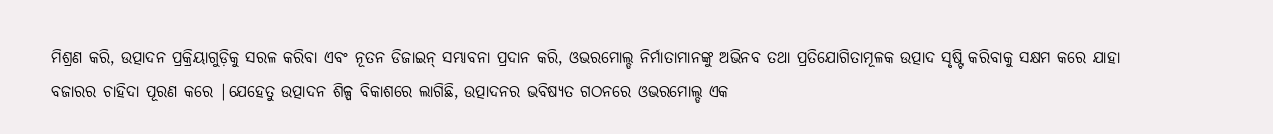ମିଶ୍ରଣ କରି, ଉତ୍ପାଦନ ପ୍ରକ୍ରିୟାଗୁଡ଼ିକୁ ସରଳ କରିବା ଏବଂ ନୂତନ ଡିଜାଇନ୍ ସମ୍ଭାବନା ପ୍ରଦାନ କରି, ଓଭରମୋଲ୍ଡ ନିର୍ମାତାମାନଙ୍କୁ ଅଭିନବ ତଥା ପ୍ରତିଯୋଗିତାମୂଳକ ଉତ୍ପାଦ ସୃଷ୍ଟି କରିବାକୁ ସକ୍ଷମ କରେ ଯାହା ବଜାରର ଚାହିଦା ପୂରଣ କରେ |ଯେହେତୁ ଉତ୍ପାଦନ ଶିଳ୍ପ ବିକାଶରେ ଲାଗିଛି, ଉତ୍ପାଦନର ଭବିଷ୍ୟତ ଗଠନରେ ଓଭରମୋଲ୍ଡ ଏକ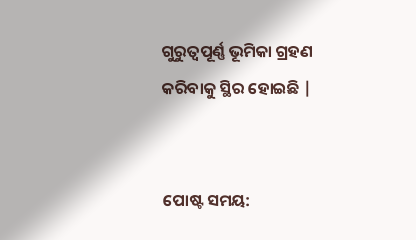ଗୁରୁତ୍ୱପୂର୍ଣ୍ଣ ଭୂମିକା ଗ୍ରହଣ କରିବାକୁ ସ୍ଥିର ହୋଇଛି |


ପୋଷ୍ଟ ସମୟ: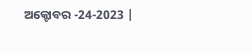ଅକ୍ଟୋବର -24-2023 |